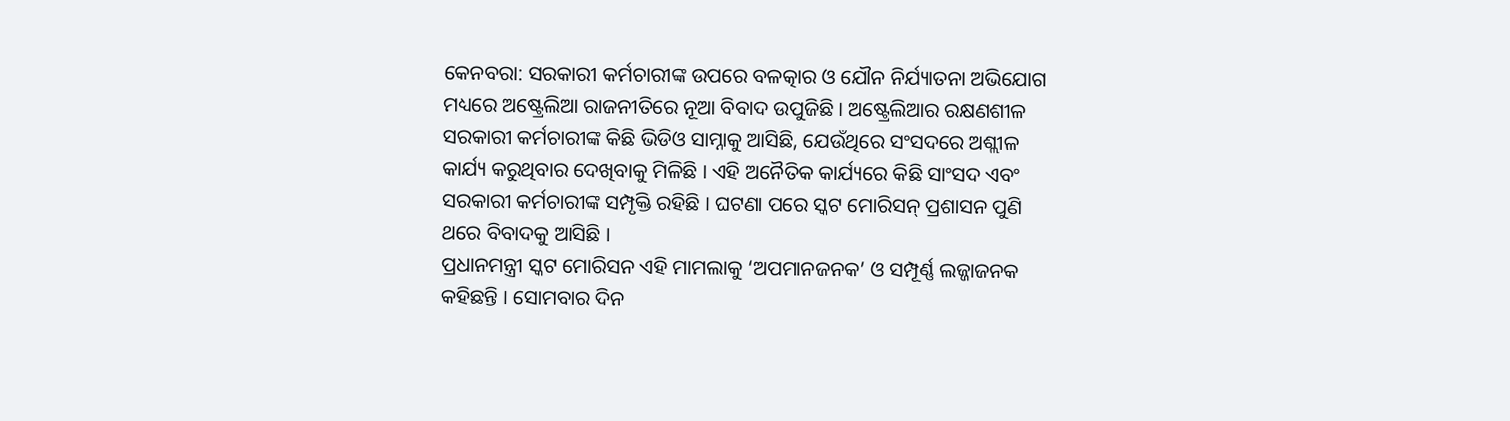କେନବରା: ସରକାରୀ କର୍ମଚାରୀଙ୍କ ଉପରେ ବଳତ୍କାର ଓ ଯୌନ ନିର୍ଯ୍ୟାତନା ଅଭିଯୋଗ ମଧ୍ୟରେ ଅଷ୍ଟ୍ରେଲିଆ ରାଜନୀତିରେ ନୂଆ ବିବାଦ ଉପୁଜିଛି । ଅଷ୍ଟ୍ରେଲିଆର ରକ୍ଷଣଶୀଳ ସରକାରୀ କର୍ମଚାରୀଙ୍କ କିଛି ଭିଡିଓ ସାମ୍ନାକୁ ଆସିଛି, ଯେଉଁଥିରେ ସଂସଦରେ ଅଶ୍ଲୀଳ କାର୍ଯ୍ୟ କରୁଥିବାର ଦେଖିବାକୁ ମିଳିଛି । ଏହି ଅନୈତିକ କାର୍ଯ୍ୟରେ କିଛି ସାଂସଦ ଏବଂ ସରକାରୀ କର୍ମଚାରୀଙ୍କ ସମ୍ପୃକ୍ତି ରହିଛି । ଘଟଣା ପରେ ସ୍କଟ ମୋରିସନ୍ ପ୍ରଶାସନ ପୁଣି ଥରେ ବିବାଦକୁ ଆସିଛି ।
ପ୍ରଧାନମନ୍ତ୍ରୀ ସ୍କଟ ମୋରିସନ ଏହି ମାମଲାକୁ ‘ଅପମାନଜନକ’ ଓ ସମ୍ପୂର୍ଣ୍ଣ ଲଜ୍ଜାଜନକ କହିଛନ୍ତି । ସୋମବାର ଦିନ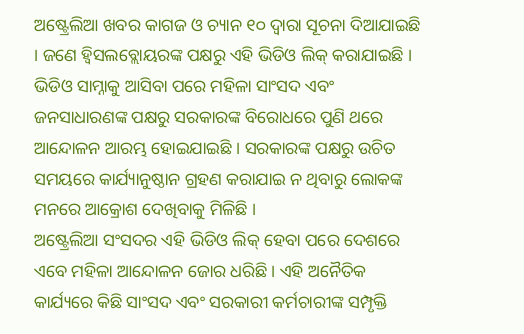ଅଷ୍ଟ୍ରେଲିଆ ଖବର କାଗଜ ଓ ଚ୍ୟାନ ୧୦ ଦ୍ୱାରା ସୂଚନା ଦିଆଯାଇଛି । ଜଣେ ହ୍ୱିସଲବ୍ଲୋୟରଙ୍କ ପକ୍ଷରୁ ଏହି ଭିଡିଓ ଲିକ୍ କରାଯାଇଛି । ଭିଡିଓ ସାମ୍ନାକୁ ଆସିବା ପରେ ମହିଳା ସାଂସଦ ଏବଂ ଜନସାଧାରଣଙ୍କ ପକ୍ଷରୁ ସରକାରଙ୍କ ବିରୋଧରେ ପୁଣି ଥରେ ଆନ୍ଦୋଳନ ଆରମ୍ଭ ହୋଇଯାଇଛି । ସରକାରଙ୍କ ପକ୍ଷରୁ ଉଚିତ ସମୟରେ କାର୍ଯ୍ୟାନୁଷ୍ଠାନ ଗ୍ରହଣ କରାଯାଇ ନ ଥିବାରୁ ଲୋକଙ୍କ ମନରେ ଆକ୍ରୋଶ ଦେଖିବାକୁ ମିଳିଛି ।
ଅଷ୍ଟ୍ରେଲିଆ ସଂସଦର ଏହି ଭିଡିଓ ଲିକ୍ ହେବା ପରେ ଦେଶରେ ଏବେ ମହିଳା ଆନ୍ଦୋଳନ ଜୋର ଧରିଛି । ଏହି ଅନୈତିକ କାର୍ଯ୍ୟରେ କିଛି ସାଂସଦ ଏବଂ ସରକାରୀ କର୍ମଚାରୀଙ୍କ ସମ୍ପୃକ୍ତି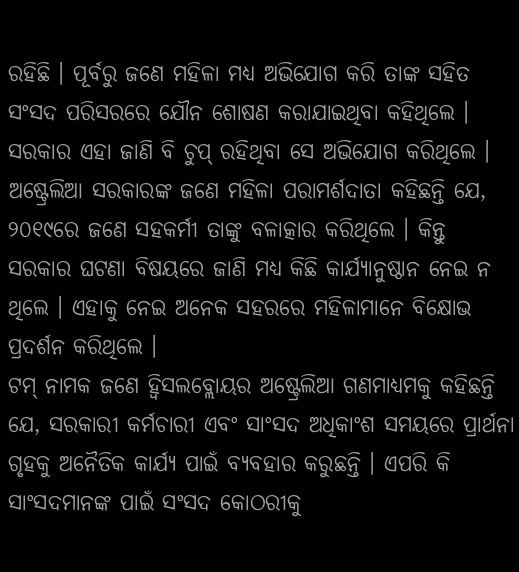ରହିଛି । ପୂର୍ବରୁ ଜଣେ ମହିଳା ମଧ୍ୟ ଅଭିଯୋଗ କରି ତାଙ୍କ ସହିତ ସଂସଦ ପରିସରରେ ଯୌନ ଶୋଷଣ କରାଯାଇଥିବା କହିଥିଲେ । ସରକାର ଏହା ଜାଣି ବି ଚୁପ୍ ରହିଥିବା ସେ ଅଭିଯୋଗ କରିଥିଲେ ।
ଅଷ୍ଟ୍ରେଲିଆ ସରକାରଙ୍କ ଜଣେ ମହିଳା ପରାମର୍ଶଦାତା କହିଛନ୍ତି ଯେ, ୨୦୧୯ରେ ଜଣେ ସହକର୍ମୀ ତାଙ୍କୁ ବଳାତ୍କାର କରିଥିଲେ । କିନ୍ତୁ ସରକାର ଘଟଣା ବିଷୟରେ ଜାଣି ମଧ୍ୟ କିଛି କାର୍ଯ୍ୟାନୁଷ୍ଠାନ ନେଇ ନ ଥିଲେ । ଏହାକୁ ନେଇ ଅନେକ ସହରରେ ମହିଳାମାନେ ବିକ୍ଷୋଭ ପ୍ରଦର୍ଶନ କରିଥିଲେ ।
ଟମ୍ ନାମକ ଜଣେ ହ୍ୱିସଲବ୍ଲୋୟର ଅଷ୍ଟ୍ରେଲିଆ ଗଣମାଧ୍ୟମକୁ କହିଛନ୍ତି ଯେ, ସରକାରୀ କର୍ମଚାରୀ ଏବଂ ସାଂସଦ ଅଧିକାଂଶ ସମୟରେ ପ୍ରାର୍ଥନା ଗୃହକୁ ଅନୈତିକ କାର୍ଯ୍ୟ ପାଇଁ ବ୍ୟବହାର କରୁଛନ୍ତି । ଏପରି କି ସାଂସଦମାନଙ୍କ ପାଇଁ ସଂସଦ କୋଠରୀକୁ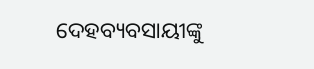ଦେହବ୍ୟବସାୟୀଙ୍କୁ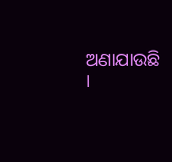ଅଣାଯାଉଛି ।